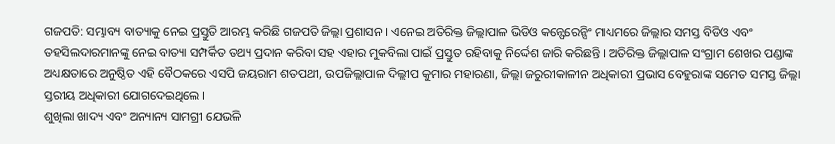ଗଜପତି: ସମ୍ଭାବ୍ୟ ବାତ୍ୟାକୁ ନେଇ ପ୍ରସ୍ତୁତି ଆରମ୍ଭ କରିଛି ଗଜପତି ଜିଲ୍ଲା ପ୍ରଶାସନ । ଏନେଇ ଅତିରିକ୍ତ ଜିଲ୍ଲାପାଳ ଭିଡିଓ କନ୍ଫେରେନ୍ସିଂ ମାଧ୍ୟମରେ ଜିଲ୍ଲାର ସମସ୍ତ ବିଡିଓ ଏବଂ ତହସିଲଦାରମାନଙ୍କୁ ନେଇ ବାତ୍ୟା ସମ୍ପର୍କିତ ତଥ୍ୟ ପ୍ରଦାନ କରିବା ସହ ଏହାର ମୁକବିଲା ପାଇଁ ପ୍ରସ୍ତୁତ ରହିବାକୁ ନିର୍ଦ୍ଦେଶ ଜାରି କରିଛନ୍ତି । ଅତିରିକ୍ତ ଜିଲ୍ଲାପାଳ ସଂଗ୍ରାମ ଶେଖର ପଣ୍ଡାଙ୍କ ଅଧ୍ୟକ୍ଷତାରେ ଅନୁଷ୍ଠିତ ଏହି ବୈଠକରେ ଏସପି ଜୟରାମ ଶତପଥୀ, ଉପଜିଲ୍ଲାପାଳ ଦିଲ୍ଲୀପ କୁମାର ମହାରଣା, ଜିଲ୍ଲା ଜରୁରୀକାଳୀନ ଅଧିକାରୀ ପ୍ରଭାସ ବେହୁରାଙ୍କ ସମେତ ସମସ୍ତ ଜିଲ୍ଲା ସ୍ତରୀୟ ଅଧିକାରୀ ଯୋଗଦେଇଥିଲେ ।
ଶୁଖିଲା ଖାଦ୍ୟ ଏବଂ ଅନ୍ୟାନ୍ୟ ସାମଗ୍ରୀ ଯେଭଳି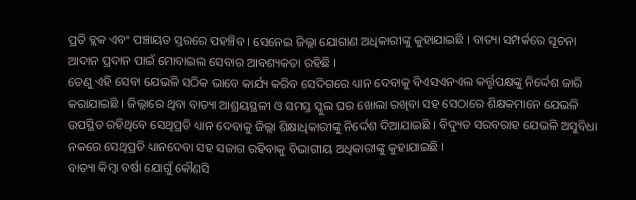ପ୍ରତି ବ୍ଲକ ଏବଂ ପଞ୍ଚାୟତ ସ୍ତରରେ ପହଞ୍ଚିବ । ସେନେଇ ଜିଲ୍ଲା ଯୋଗାଣ ଅଧିକାରୀଙ୍କୁ କୁହାଯାଇଛି । ବାତ୍ୟା ସମ୍ପର୍କରେ ସୂଚନା ଆଦାନ ପ୍ରଦାନ ପାଇଁ ମୋବାଇଲ ସେବାର ଆବଶ୍ୟକତା ରହିଛି ।
ତେଣୁ ଏହି ସେବା ଯେଭଳି ସଠିକ ଭାବେ କାର୍ଯ୍ୟ କରିବ ସେଦିଗରେ ଧ୍ୟାନ ଦେବାକୁ ବିଏସଏନଏଲ କର୍ତ୍ତୃପକ୍ଷଙ୍କୁ ନିର୍ଦ୍ଦେଶ ଜାରି କରାଯାଇଛି । ଜିଲ୍ଲାରେ ଥିବା ବାତ୍ୟା ଆଶ୍ରୟସ୍ଥଳୀ ଓ ସମସ୍ତ ସ୍କୁଲ ଘର ଖୋଲା ରଖିବା ସହ ସେଠାରେ ଶିକ୍ଷକମାନେ ଯେଭଳି ଉପସ୍ଥିତ ରହିଥିବେ ସେଥିପ୍ରତି ଧ୍ୟାନ ଦେବାକୁ ଜିଲ୍ଲା ଶିକ୍ଷାଧିକାରୀଙ୍କୁ ନିର୍ଦ୍ଦେଶ ଦିଆଯାଇଛି । ବିଦ୍ୟୁତ ସରବରାହ ଯେଭଳି ଅସୁବିଧା ନକରେ ସେଥିପ୍ରତି ଧ୍ୟାନଦେବା ସହ ସଜାଗ ରହିବାକୁ ବିଭାଗୀୟ ଅଧିକାରୀଙ୍କୁ କୁହାଯାଇଛି ।
ବାତ୍ୟା କିମ୍ବା ବର୍ଷା ଯୋଗୁଁ କୌଣସି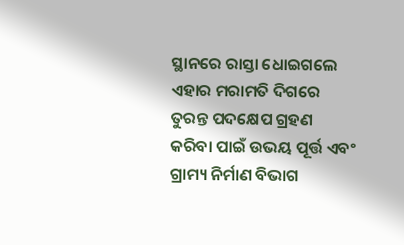ସ୍ଥାନରେ ରାସ୍ତା ଧୋଇଗଲେ ଏହାର ମରାମତି ଦିଗରେ ତୁରନ୍ତ ପଦକ୍ଷେପ ଗ୍ରହଣ କରିବା ପାଇଁ ଉଭୟ ପୂର୍ତ୍ତ ଏବଂ ଗ୍ରାମ୍ୟ ନିର୍ମାଣ ବିଭାଗ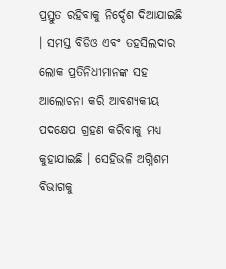ପ୍ରସ୍ତୁତ ରହିବାକୁ ନିର୍ଦ୍ଦେଶ ଦିଆଯାଇଛି । ସମସ୍ତ ବିଡିଓ ଏବଂ ତହସିଲଦାର ଲୋକ ପ୍ରତିନିଧୀମାନଙ୍କ ସହ ଆଲୋଚନା କରି ଆବଶ୍ୟକୀୟ ପଦକ୍ଷେପ ଗ୍ରହଣ କରିବାକୁ ମଧ୍ୟ କୁହାଯାଇଛି । ସେହିଭଳି ଅଗ୍ନିଶମ ବିଭାଗକୁ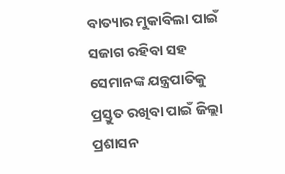ବାତ୍ୟାର ମୁକାବିଲା ପାଇଁ ସଜାଗ ରହିବା ସହ ସେମାନଙ୍କ ଯନ୍ତ୍ରପାତିକୁ ପ୍ରସ୍ତୁତ ରଖିବା ପାଇଁ ଜିଲ୍ଲା ପ୍ରଶାସନ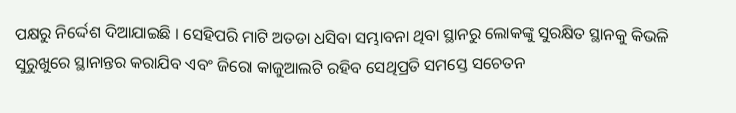ପକ୍ଷରୁ ନିର୍ଦ୍ଦେଶ ଦିଆଯାଇଛି । ସେହିପରି ମାଟି ଅତଡା ଧସିବା ସମ୍ଭାବନା ଥିବା ସ୍ଥାନରୁ ଲୋକଙ୍କୁ ସୁରକ୍ଷିତ ସ୍ଥାନକୁ କିଭଳି ସୁରୁଖୁରେ ସ୍ଥାନାନ୍ତର କରାଯିବ ଏବଂ ଜିରୋ କାଜୁଆଲଟି ରହିବ ସେଥିପ୍ରତି ସମସ୍ତେ ସଚେତନ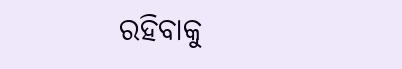ରହିବାକୁ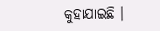କୁହାଯାଇଛି ।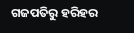ଗଜପତିରୁ ହରିହର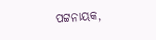ପଟ୍ଟନାୟକ,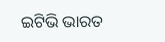ଇଟିଭି ଭାରତ